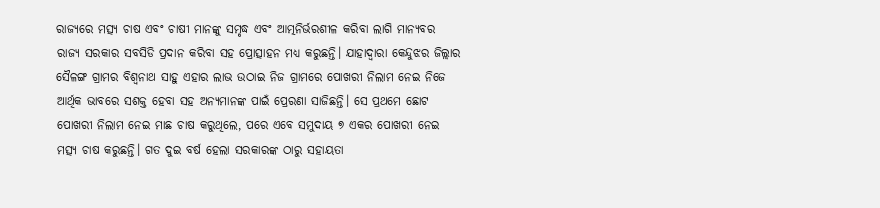ରାଜ୍ୟରେ ମତ୍ସ୍ୟ ଚାଷ ଏବଂ ଚାଷୀ ମାନଙ୍କୁ ସମୃଦ୍ଧ ଏବଂ ଆତ୍ମନିର୍ଭରଶୀଳ କରିବା ଲାଗି ମାନ୍ୟବର ରାଜ୍ୟ ସରକାର ସବସିଡି ପ୍ରଦାନ କରିବା ସହ ପ୍ରୋତ୍ସାହନ ମଧ୍ୟ କରୁଛନ୍ତି। ଯାହାଦ୍ବାରା କେନ୍ଦୁଝର ଜିଲ୍ଲାର ସୈଳଙ୍ଗ ଗ୍ରାମର ବିଶ୍ଵନାଥ ସାହୁ ଏହାର ଲାଭ ଉଠାଇ ନିଜ ଗ୍ରାମରେ ପୋଖରୀ ନିଲାମ ନେଇ ନିଜେ ଆର୍ଥିକ ଭାବରେ ସଶକ୍ତ ହେବା ସହ ଅନ୍ୟମାନଙ୍କ ପାଇଁ ପ୍ରେରଣା ସାଜିଛନ୍ତି। ସେ ପ୍ରଥମେ ଛୋଟ ପୋଖରୀ ନିଲାମ ନେଇ ମାଛ ଚାଷ କରୁଥିଲେ, ପରେ ଏବେ ସମୁଦାୟ ୭ ଏକର ପୋଖରୀ ନେଇ ମତ୍ସ୍ୟ ଚାଷ କରୁଛନ୍ତି। ଗତ ଦୁଇ ବର୍ଷ ହେଲା ସରକାରଙ୍କ ଠାରୁ ସହାୟତା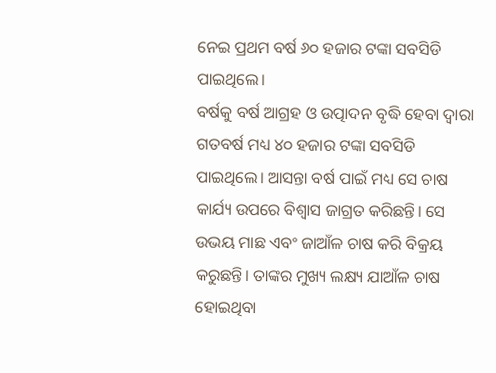ନେଇ ପ୍ରଥମ ବର୍ଷ ୬୦ ହଜାର ଟଙ୍କା ସବସିଡି ପାଇଥିଲେ।
ବର୍ଷକୁ ବର୍ଷ ଆଗ୍ରହ ଓ ଉତ୍ପାଦନ ବୃଦ୍ଧି ହେବା ଦ୍ଵାରା ଗତବର୍ଷ ମଧ୍ୟ ୪୦ ହଜାର ଟଙ୍କା ସବସିଡି ପାଇଥିଲେ। ଆସନ୍ତା ବର୍ଷ ପାଇଁ ମଧ୍ୟ ସେ ଚାଷ କାର୍ଯ୍ୟ ଉପରେ ବିଶ୍ୱାସ ଜାଗ୍ରତ କରିଛନ୍ତି। ସେ ଉଭୟ ମାଛ ଏବଂ ଜାଆଁଳ ଚାଷ କରି ବିକ୍ରୟ କରୁଛନ୍ତି। ତାଙ୍କର ମୁଖ୍ୟ ଲକ୍ଷ୍ୟ ଯାଆଁଳ ଚାଷ ହୋଇଥିବା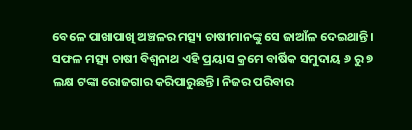ବେଳେ ପାଖାପାଖି ଅଞ୍ଚଳର ମତ୍ସ୍ୟ ଚାଷୀମାନଙ୍କୁ ସେ ଜାଆଁଳ ଦେଇଥାନ୍ତି। ସଫଳ ମତ୍ସ୍ୟ ଚାଷୀ ବିଶ୍ଵନାଥ ଏହି ପ୍ରୟାସ କ୍ରମେ ବାର୍ଷିକ ସମୁଦାୟ ୬ ରୁ ୭ ଲକ୍ଷ ଟଙ୍କା ରୋଜଗାର କରିପାରୁଛନ୍ତି। ନିଜର ପରିବାର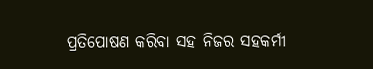ପ୍ରତିପୋଷଣ କରିବା ସହ ନିଜର ସହକର୍ମୀ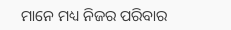ମାନେ ମଧ୍ୟ ନିଜର ପରିବାର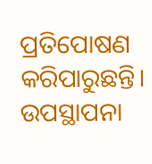ପ୍ରତିପୋଷଣ କରିପାରୁଛନ୍ତି।
ଉପସ୍ଥାପନା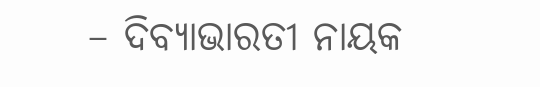– ଦିବ୍ୟାଭାରତୀ ନାୟକ